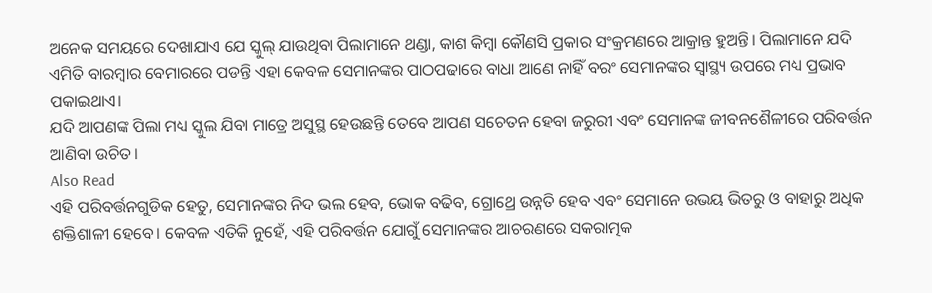ଅନେକ ସମୟରେ ଦେଖାଯାଏ ଯେ ସ୍କୁଲ୍ ଯାଉଥିବା ପିଲାମାନେ ଥଣ୍ଡା, କାଶ କିମ୍ବା କୌଣସି ପ୍ରକାର ସଂକ୍ରମଣରେ ଆକ୍ରାନ୍ତ ହୁଅନ୍ତି। ପିଲାମାନେ ଯଦି ଏମିତି ବାରମ୍ବାର ବେମାରରେ ପଡନ୍ତି ଏହା କେବଳ ସେମାନଙ୍କର ପାଠପଢାରେ ବାଧା ଆଣେ ନାହିଁ ବରଂ ସେମାନଙ୍କର ସ୍ୱାସ୍ଥ୍ୟ ଉପରେ ମଧ୍ୟ ପ୍ରଭାବ ପକାଇଥାଏ।
ଯଦି ଆପଣଙ୍କ ପିଲା ମଧ୍ୟ ସ୍କୁଲ ଯିବା ମାତ୍ରେ ଅସୁସ୍ଥ ହେଉଛନ୍ତି ତେବେ ଆପଣ ସଚେତନ ହେବା ଜରୁରୀ ଏବଂ ସେମାନଙ୍କ ଜୀବନଶୈଳୀରେ ପରିବର୍ତ୍ତନ ଆଣିବା ଉଚିତ।
Also Read
ଏହି ପରିବର୍ତ୍ତନଗୁଡିକ ହେତୁ, ସେମାନଙ୍କର ନିଦ ଭଲ ହେବ, ଭୋକ ବଢିବ, ଗ୍ରୋଥ୍ରେ ଉନ୍ନତି ହେବ ଏବଂ ସେମାନେ ଉଭୟ ଭିତରୁ ଓ ବାହାରୁ ଅଧିକ ଶକ୍ତିଶାଳୀ ହେବେ। କେବଳ ଏତିକି ନୁହେଁ, ଏହି ପରିବର୍ତ୍ତନ ଯୋଗୁଁ ସେମାନଙ୍କର ଆଚରଣରେ ସକରାତ୍ମକ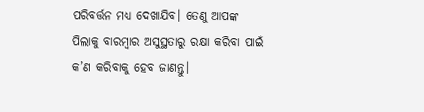ପରିବର୍ତ୍ତନ ମଧ୍ୟ ଦେଖାଯିବ। ତେଣୁ ଆପଙ୍କ ପିଲାକୁ ବାରମ୍ବାର ଅସୁସ୍ଥତାରୁ ରକ୍ଷା କରିବା ପାଇଁ କ’ଣ କରିବାକୁ ହେବ ଜାଣନ୍ତୁ।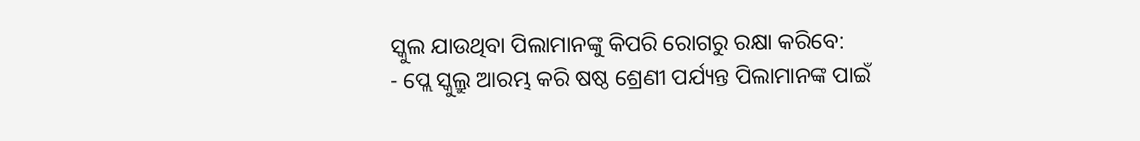ସ୍କୁଲ ଯାଉଥିବା ପିଲାମାନଙ୍କୁ କିପରି ରୋଗରୁ ରକ୍ଷା କରିବେ:
- ପ୍ଲେ ସ୍କୁଲ୍ରୁ ଆରମ୍ଭ କରି ଷଷ୍ଠ ଶ୍ରେଣୀ ପର୍ଯ୍ୟନ୍ତ ପିଲାମାନଙ୍କ ପାଇଁ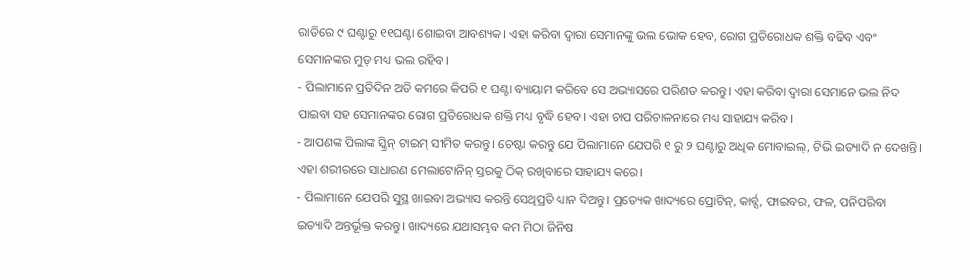ରାତିରେ ୯ ଘଣ୍ଟାରୁ ୧୧ଘଣ୍ଟା ଶୋଇବା ଆବଶ୍ୟକ। ଏହା କରିବା ଦ୍ୱାରା ସେମାନଙ୍କୁ ଭଲ ଭୋକ ହେବ, ରୋଗ ପ୍ରତିରୋଧକ ଶକ୍ତି ବଢିବ ଏବଂ ସେମାନଙ୍କର ମୁଡ୍ ମଧ୍ୟ ଭଲ ରହିବ।
- ପିଲାମାନେ ପ୍ରତିଦିନ ଅତି କମରେ କିପରି ୧ ଘଣ୍ଟା ବ୍ୟାୟାମ କରିବେ ସେ ଅଭ୍ୟାସରେ ପରିଣତ କରନ୍ତୁ। ଏହା କରିବା ଦ୍ୱାରା ସେମାନେ ଭଲ ନିଦ ପାଇବା ସହ ସେମାନଙ୍କର ରୋଗ ପ୍ରତିରୋଧକ ଶକ୍ତି ମଧ୍ୟ ବୃଦ୍ଧି ହେବ। ଏହା ଚାପ ପରିଚାଳନାରେ ମଧ୍ୟ ସାହାଯ୍ୟ କରିବ।
- ଆପଣଙ୍କ ପିଲାଙ୍କ ସ୍କ୍ରିନ୍ ଟାଇମ୍ ସୀମିତ କରନ୍ତୁ। ଚେଷ୍ଟା କରନ୍ତୁ ଯେ ପିଲାମାନେ ଯେପରି ୧ ରୁ ୨ ଘଣ୍ଟାରୁ ଅଧିକ ମୋବାଇଲ୍, ଟିଭି ଇତ୍ୟାଦି ନ ଦେଖନ୍ତି। ଏହା ଶରୀରରେ ସାଧାରଣ ମେଲାଟୋନିନ୍ ସ୍ତରକୁ ଠିକ୍ ରଖିବାରେ ସାହାଯ୍ୟ କରେ।
- ପିଲାମାନେ ଯେପରି ସୁସ୍ଥ ଖାଇବା ଅଭ୍ୟାସ କରନ୍ତି ସେଥିପ୍ରତି ଧ୍ୟାନ ଦିଅନ୍ତୁ। ପ୍ରତ୍ୟେକ ଖାଦ୍ୟରେ ପ୍ରୋଟିନ୍, କାର୍ବ୍ସ, ଫାଇବର, ଫଳ, ପନିପରିବା ଇତ୍ୟାଦି ଅନ୍ତର୍ଭୂକ୍ତ କରନ୍ତୁ। ଖାଦ୍ୟରେ ଯଥାସମ୍ଭବ କମ ମିଠା ଜିନିଷ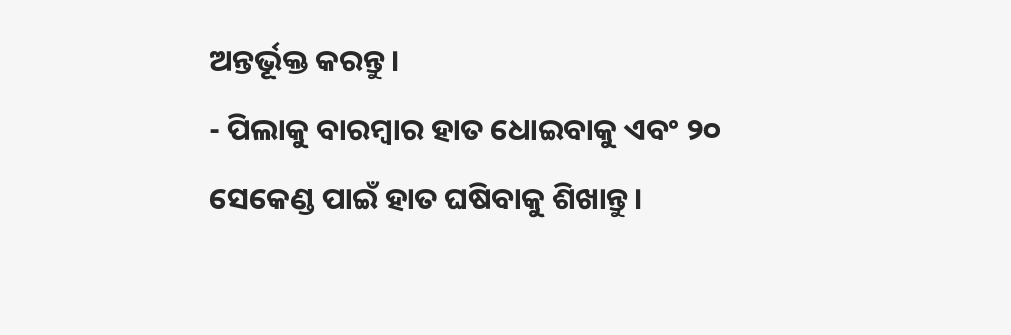ଅନ୍ତର୍ଭୂକ୍ତ କରନ୍ତୁ।
- ପିଲାକୁ ବାରମ୍ବାର ହାତ ଧୋଇବାକୁ ଏବଂ ୨୦ ସେକେଣ୍ଡ ପାଇଁ ହାତ ଘଷିବାକୁ ଶିଖାନ୍ତୁ।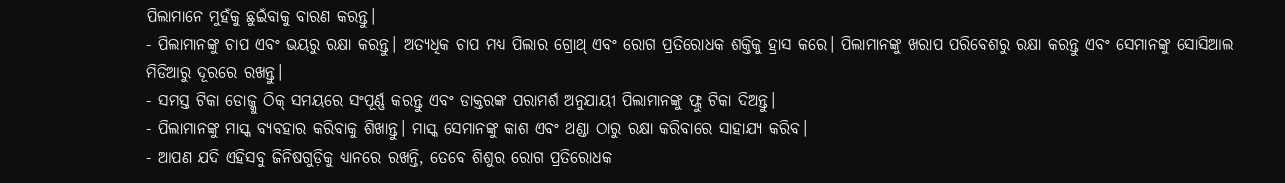ପିଲାମାନେ ମୁହଁକୁ ଛୁଇଁବାକୁ ବାରଣ କରନ୍ତୁ।
- ପିଲାମାନଙ୍କୁ ଚାପ ଏବଂ ଭୟରୁ ରକ୍ଷା କରନ୍ତୁ। ଅତ୍ୟଧିକ ଚାପ ମଧ୍ୟ ପିଲାର ଗ୍ରୋଥ୍ ଏବଂ ରୋଗ ପ୍ରତିରୋଧକ ଶକ୍ତିକୁ ହ୍ରାସ କରେ। ପିଲାମାନଙ୍କୁ ଖରାପ ପରିବେଶରୁ ରକ୍ଷା କରନ୍ତୁ ଏବଂ ସେମାନଙ୍କୁ ସୋସିଆଲ ମିଡିଆରୁ ଦୂରରେ ରଖନ୍ତୁ।
- ସମସ୍ତ ଟିକା ଡୋଜ୍କୁ ଠିକ୍ ସମୟରେ ସଂପୂର୍ଣ୍ଣ କରନ୍ତୁ ଏବଂ ଡାକ୍ତରଙ୍କ ପରାମର୍ଶ ଅନୁଯାୟୀ ପିଲାମାନଙ୍କୁ ଫ୍ଲୁ ଟିକା ଦିଅନ୍ତୁ।
- ପିଲାମାନଙ୍କୁ ମାସ୍କ ବ୍ୟବହାର କରିବାକୁ ଶିଖାନ୍ତୁ। ମାସ୍କ ସେମାନଙ୍କୁ କାଶ ଏବଂ ଥଣ୍ଡା ଠାରୁ ରକ୍ଷା କରିବାରେ ସାହାଯ୍ୟ କରିବ।
- ଆପଣ ଯଦି ଏହିସବୁ ଜିନିଷଗୁଡ଼ିକୁ ଧ୍ୟାନରେ ରଖନ୍ତି, ତେବେ ଶିଶୁର ରୋଗ ପ୍ରତିରୋଧକ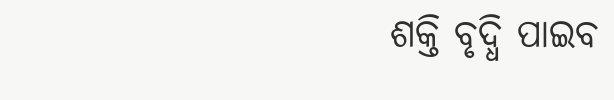ଶକ୍ତି ବୃଦ୍ଧି ପାଇବ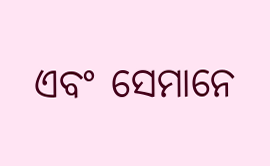ଏବଂ ସେମାନେ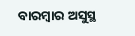ବାରମ୍ବାର ଅସୁସ୍ଥ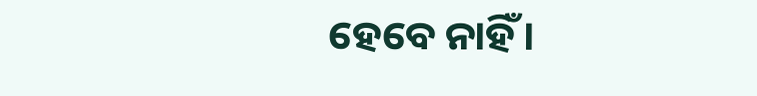ହେବେ ନାହିଁ।